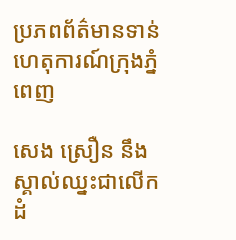ប្រភពព័ត៌មានទាន់ហេតុការណ៍ក្រុងភ្នំពេញ

សេង ស្រឿន នឹងស្គាល់ឈ្នះជាលើកដំ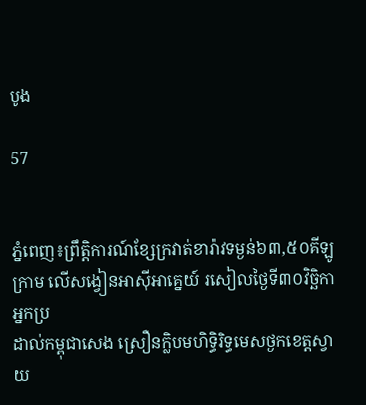បូង

57


ភ្នំពេញ៖ព្រឹត្តិការណ៍ខ្សែក្រវាត់ខារ៉ាវទម្ងន់៦៣,៥០គីឡូក្រាម លើសង្វៀនអាស៊ីអាគ្នេយ៍ រសៀលថ្ងៃទី៣០វិច្ឆិកា អ្នកប្រ
ដាល់កម្ពុជាសេង ស្រឿនក្លិបមហិទ្ធិរិទ្ធមេសថ្ងកខេត្តស្វាយ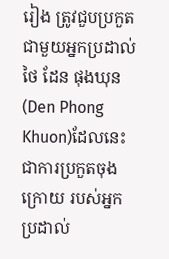រៀង ត្រូវជួបប្រកួតជាមួយអ្នកប្រដាល់ថៃ ដែន ផុងឃុន(Den Phong
Khuon)ដែលនេះ ជាការប្រកួតចុងក្រោយ របស់អ្នកប្រដាល់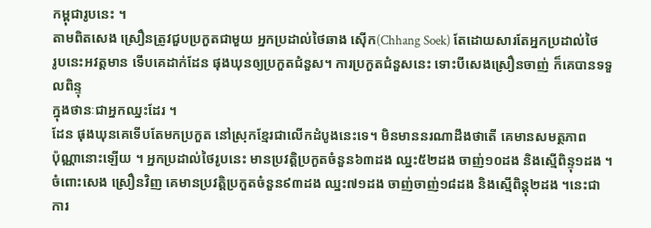កម្ពុជារូបនេះ ។
តាមពិតសេង ស្រឿនត្រូវជួបប្រកួតជាមួយ អ្នកប្រដាល់ថៃឆាង ស៊ើក(Chhang Soek) តែដោយសារតែអ្នកប្រដាល់ថៃ
រូបនេះអវត្តមាន ទើបគេដាក់ដែន ផុងឃុនឲ្យប្រកួតជំនួស។ ការប្រកួតជំនួសនេះ ទោះបីសេងស្រឿនចាញ់ ក៏គេបានទទួលពិន្ទុ
ក្នុងថានៈជាអ្នកឈ្នះដែរ ។
ដែន ផុងឃុនគេទើបតែមកប្រកួត នៅស្រុកខ្មែរជាលើកដំបូងនេះទេ។ មិនមាននរណាដឹងថាតើ គេមានសមត្ថភាព
ប៉ុណ្ណានោះឡើយ ។ អ្នកប្រដាល់ថៃរូបនេះ មានប្រវត្តិប្រកួតចំនួន៦៣ដង ឈ្នះ៥២ដង ចាញ់១០ដង និងស្មើពិន្ទុ១ដង ។
ចំពោះសេង ស្រឿនវិញ គេមានប្រវត្តិប្រកួតចំនួន៩៣ដង ឈ្នះ៧១ដង ចាញ់ចាញ់១៨ដង និងស្មើពិន្តុ២ដង ។នេះជា
ការ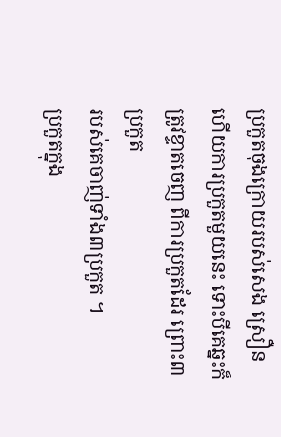ប្រកួតចុងក្រោយរបស់សេង ស្រឿន ហើយការប្រកួតមួយនេះ ទោះបីគេឆ្នះក៏ត្រូវខ្ទាតចេញ ពីការប្រកួតដែរ ព្រោះ៣ប្រកួត
របស់គេចាញ់ទាំង៣ប្រកួត ។
ប្រកួតក្នុង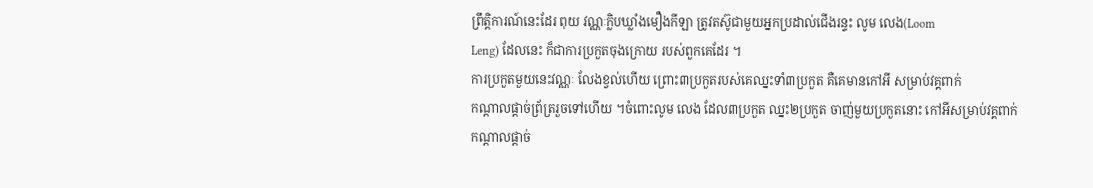ព្រឹត្តិការណ៍នេះដែរ ពុយ វណ្ណៈក្លិបឃ្លាំងមឿងកីឡា ត្រូវតស៊ូជាមួយអ្នកប្រដាល់ជើងរន្ទះ លូម លេង(Loom
Leng) ដែលនេះ ក៏ជាការប្រកួតចុងក្រោយ របស់ពួកគេដែរ ។
ការប្រកួតមួយនេះវណ្ណៈ លែងខ្វល់ហើយ ព្រោះ៣ប្រកួតរបស់គេឈ្នះទាំ៣ប្រកួត គឺគេមានកៅអី សម្រាប់វគ្គពាក់
កណ្ដាលផ្ដាច់ព្រ័ត្ររួចទៅហើយ ។ចំពោះលូម លេង ដែល៣ប្រកួត ឈ្នះ២ប្រកួត ចាញ់មួយប្រកួតនោះ កៅអីសម្រាប់វគ្គពាក់
កណ្ដាលផ្ដាច់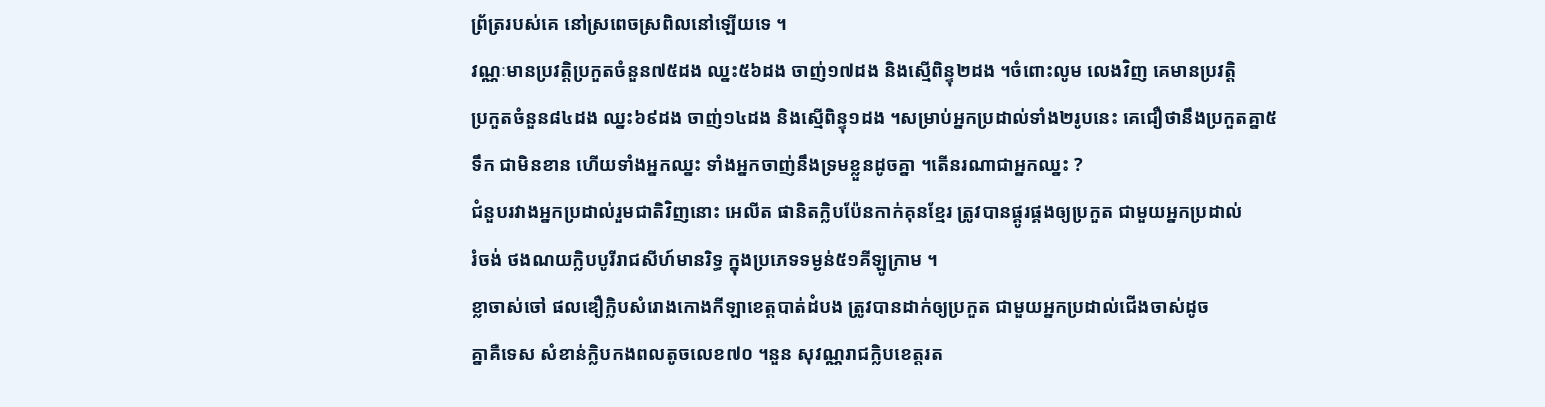ព្រ័ត្ររបស់គេ នៅស្រពេចស្រពិលនៅឡើយទេ ។
វណ្ណៈមានប្រវត្តិប្រកួតចំនួន៧៥ដង ឈ្នះ៥៦ដង ចាញ់១៧ដង និងស្មើពិន្ទុ២ដង ។ចំពោះលូម លេងវិញ គេមានប្រវត្តិ
ប្រកួតចំនួន៨៤ដង ឈ្នះ៦៩ដង ចាញ់១៤ដង និងស្មើពិន្ទុ១ដង ។សម្រាប់អ្នកប្រដាល់ទាំង២រូបនេះ គេជឿថានឹងប្រកួតគ្នា៥
ទឹក ជាមិនខាន ហើយទាំងអ្នកឈ្នះ ទាំងអ្នកចាញ់នឹងទ្រមខ្លួនដូចគ្នា ។តើនរណាជាអ្នកឈ្នះ ?
ជំនួបរវាងអ្នកប្រដាល់រួមជាតិវិញនោះ អេលីត ផានិតក្លិបប៉ែនកាក់គុនខ្មែរ ត្រូវបានផ្គូរផ្គងឲ្យប្រកួត ជាមួយអ្នកប្រដាល់
រំចង់ ថងណយក្លិបបូរីរាជសីហ៍មានរិទ្ធ ក្នុងប្រភេទទម្ងន់៥១គីឡូក្រាម ។
ខ្លាចាស់ចៅ ផលឌឿក្លិបសំរោងកោងកីឡាខេត្តបាត់ដំបង ត្រូវបានដាក់ឲ្យប្រកួត ជាមួយអ្នកប្រដាល់ជើងចាស់ដូច
គ្នាគឺទេស សំខាន់ក្លិបកងពលតូចលេខ៧០ ។នួន សុវណ្ណរាជក្លិបខេត្តរត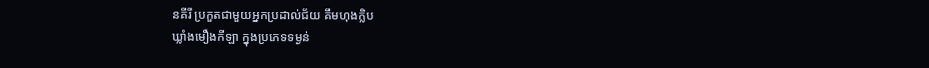នគីរី ប្រកួតជាមួយអ្នកប្រដាល់ជ័យ គឹមហុងក្លិប
ឃ្លាំងមឿងកីឡា ក្នុងប្រភេទទម្ងន់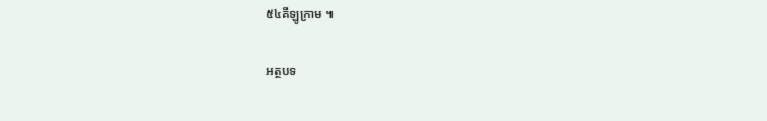៥៤គីឡូក្រាម ៕

អត្ថបទ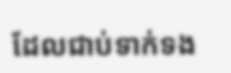ដែលជាប់ទាក់ទង